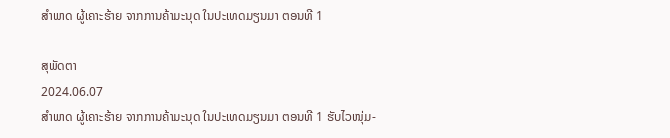ສຳພາດ ຜູ້ເຄາະຮ້າຍ ຈາກການຄ້າມະນຸດ ໃນປະເທດມຽນມາ ຕອນທີ 1

ສຸພັດຕາ
2024.06.07
ສຳພາດ ຜູ້ເຄາະຮ້າຍ ຈາກການຄ້າມະນຸດ ໃນປະເທດມຽນມາ ຕອນທີ 1 ຮັບໄວໜຸ່ມ-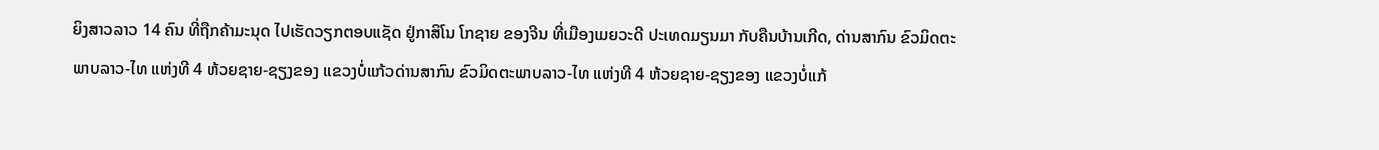ຍິງສາວລາວ 14 ຄົນ ທີ່ຖືກຄ້າມະນຸດ ໄປເຮັດວຽກຕອບແຊັດ ຢູ່ກາສິໂນ ໂກຊາຍ ຂອງຈີນ ທີ່ເມືອງເມຍວະດີ ປະເທດມຽນມາ ກັບຄືນບ້ານເກີດ, ດ່ານສາກົນ ຂົວມິດຕະພາບລາວ-ໄທ ແຫ່ງທີ 4 ຫ້ວຍຊາຍ-ຊຽງຂອງ ແຂວງບໍ່ແກ້ວດ່ານສາກົນ ຂົວມິດຕະພາບລາວ-ໄທ ແຫ່ງທີ 4 ຫ້ວຍຊາຍ-ຊຽງຂອງ ແຂວງບໍ່ແກ້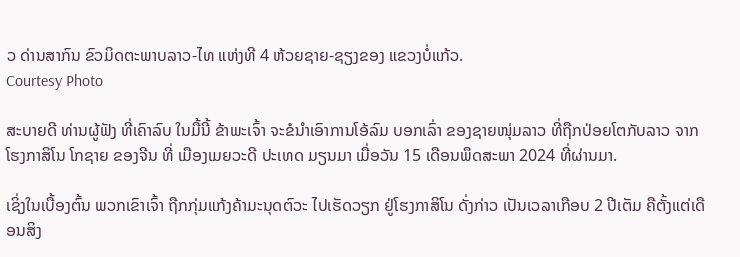ວ ດ່ານສາກົນ ຂົວມິດຕະພາບລາວ-ໄທ ແຫ່ງທີ 4 ຫ້ວຍຊາຍ-ຊຽງຂອງ ແຂວງບໍ່ແກ້ວ.
Courtesy Photo

ສະບາຍດີ ທ່ານຜູ້ຟັງ ທີ່ເຄົາລົບ ໃນມື້ນີ້ ຂ້າພະເຈົ້າ ຈະຂໍນໍາເອົາການໂອ້ລົມ ບອກເລົ່າ ຂອງຊາຍໜຸ່ມລາວ ທີ່ຖືກປ່ອຍໂຕກັບລາວ ຈາກ ໂຮງກາສິໂນ ໂກຊາຍ ຂອງຈີນ ທີ່ ເມືອງເມຍວະດີ ປະເທດ ມຽນມາ ເມື່ອວັນ 15 ເດືອນພຶດສະພາ 2024 ທີ່ຜ່ານມາ.

ເຊິ່ງໃນເບື້ອງຕົ້ນ ພວກເຂົາເຈົ້າ ຖືກກຸ່ມແກ້ງຄ້າມະນຸດຕົວະ ໄປເຮັດວຽກ ຢູ່ໂຮງກາສິໂນ ດັ່ງກ່າວ ເປັນເວລາເກືອບ 2 ປີເຕັມ ຄືຕັ້ງແຕ່ເດືອນສິງ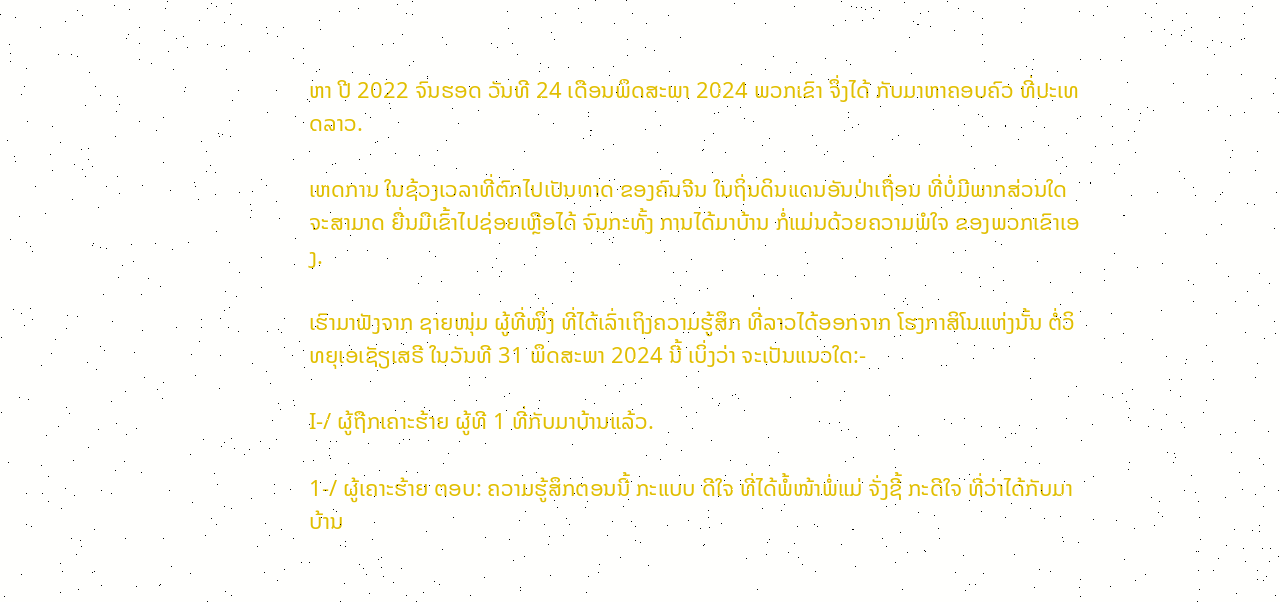ຫາ ປີ 2022 ຈົນຮອດ ວັນທີ 24 ເດືອນພຶດສະພາ 2024 ພວກເຂົາ ຈຶ່ງໄດ້ ກັບມາຫາຄອບຄົວ ທີ່ປະເທດລາວ.

ເຫດການ ໃນຊ້ວງເວລາທີ່ຕົກໄປເປັນທາດ ຂອງຄົນຈີນ ໃນຖິ່ນດິນແດນອັນປ່າເຖື່ອນ ທີ່ບໍ່ມີພາກສ່ວນໃດ ຈະສາມາດ ຍື່ນມືເຂົ້າໄປຊ່ອຍເຫຼືອໄດ້ ຈົນກະທັ້ງ ການໄດ້ມາບ້ານ ກໍ່ແມ່ນດ້ວຍຄວາມພໍໃຈ ຂອງພວກເຂົາເອງ.

ເຮົາມາຟັງຈາກ ຊາຍໜຸ່ມ ຜູ້ທີ່ໜຶ່ງ ທີ່ໄດ້ເລົ່າເຖິງຄວາມຮູ້ສຶກ ທີ່ລາວໄດ້ອອກຈາກ ໂຮງກາສິໂນແຫ່ງນັ້ນ ຕໍ່ວິທຍຸເອເຊັຽເສຣີ ໃນວັນທີ 31 ພຶດສະພາ 2024 ນີ້ ເບິ່ງວ່າ ຈະເປັນແນວໃດ:-

I-/ ຜູ້ຖືກເຄາະຮ້າຍ ຜູ້ທີ 1 ທີ່ກັບມາບ້ານແລ້ວ.

1-/ ຜູ້ເຄາະຮ້າຍ ຕອບ: ຄວາມຮູ້ສຶກຕອນນີ້ ກະແບບ ດີໃຈ ທີ່ໄດ້ພໍ້ໜ້າພໍ່ແມ່ ຈັ່ງຊີ້ ກະດີໃຈ ທີ່ວ່າໄດ້ກັບມາບ້ານ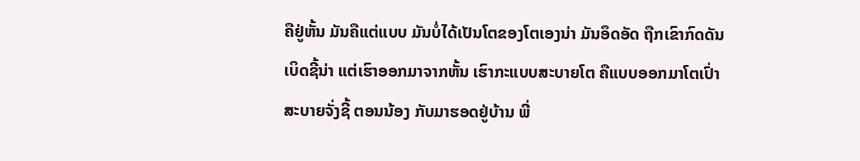ຄືຢູ່ຫັ້ນ ມັນຄືແຕ່ແບບ ມັນບໍ່ໄດ້ເປັນໂຕຂອງໂຕເອງນ່າ ມັນອຶດອັດ ຖືກເຂົາກົດດັນເບິດຊີ້ນ່າ ແຕ່ເຮົາອອກມາຈາກຫັ້ນ ເຮົາກະແບບສະບາຍໂຕ ຄືແບບອອກມາໂຕເປົ່າ ສະບາຍຈັ່ງຊີ້ ຕອນນ້ອງ ກັບມາຮອດຢູ່ບ້ານ ພີ່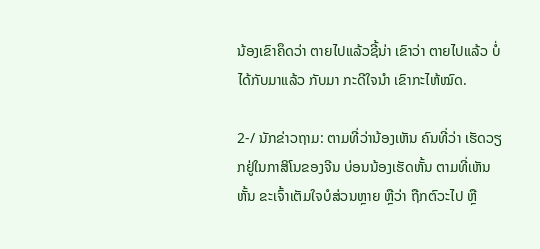ນ້ອງເຂົາຄຶດວ່າ ຕາຍໄປແລ້ວຊີ້ນ່າ ເຂົາວ່າ ຕາຍໄປແລ້ວ ບໍ່ໄດ້ກັບມາແລ້ວ ກັບມາ ກະດີໃຈນໍາ ເຂົາກະໄຫ້ໝົດ.

2-/ ນັກຂ່າວຖາມ: ຕາມທີ່ວ່ານ້ອງເຫັນ ຄົນທີ່ວ່າ ເຮັດວຽກຢູ່ໃນກາສິໂນຂອງຈີນ ບ່ອນນ້ອງເຮັດຫັ້ນ ຕາມທີ່ເຫັນຫັ້ນ ຂະເຈົ້າເຕັມໃຈບໍສ່ວນຫຼາຍ ຫຼືວ່າ ຖືກຕົວະໄປ ຫຼື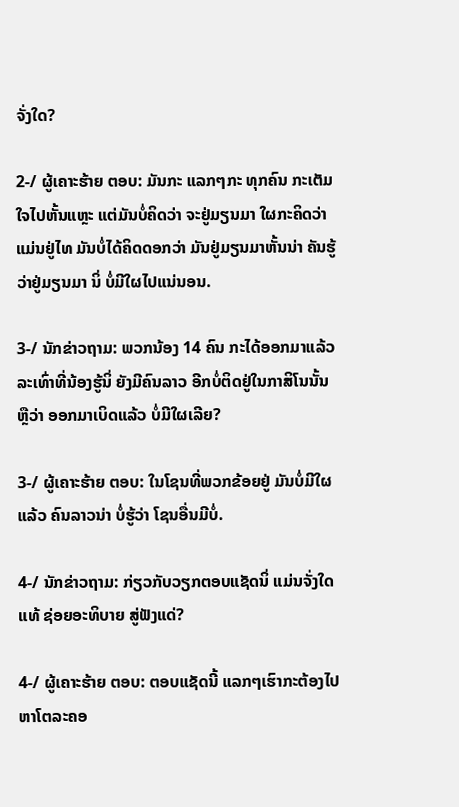ຈັ່ງໃດ?

2-/ ຜູ້ເຄາະຮ້າຍ ຕອບ: ມັນກະ ແລກໆກະ ທຸກຄົນ ກະເຕັມໃຈໄປຫັ້ນແຫຼະ ແຕ່ມັນບໍ່ຄິດວ່າ ຈະຢູ່ມຽນມາ ໃຜກະຄິດວ່າ ແມ່ນຢູ່ໄທ ມັນບໍ່ໄດ້ຄິດດອກວ່າ ມັນຢູ່ມຽນມາຫັ້ນນ່າ ຄັນຮູ້ວ່າຢູ່ມຽນມາ ນິ່ ບໍ່ມີໃຜໄປແນ່ນອນ.

3-/ ນັກຂ່າວຖາມ: ພວກນ້ອງ 14 ຄົນ ກະໄດ້ອອກມາແລ້ວ ລະເທົ່າທີ່ນ້ອງຮູ້ນິ່ ຍັງມີຄົນລາວ ອີກບໍ່ຕິດຢູ່ໃນກາສິໂນນັ້ນ ຫຼືວ່າ ອອກມາເບິດແລ້ວ ບໍ່ມີໃຜເລີຍ?

3-/ ຜູ້ເຄາະຮ້າຍ ຕອບ: ໃນໂຊນທີ່ພວກຂ້ອຍຢູ່ ມັນບໍ່ມີໃຜແລ້ວ ຄົນລາວນ່າ ບໍ່ຮູ້ວ່າ ໂຊນອື່ນມີບໍ່.

4-/ ນັກຂ່າວຖາມ: ກ່ຽວກັບວຽກຕອບແຊັດນິ່ ແມ່ນຈັ່ງໃດແທ້ ຊ່ອຍອະທິບາຍ ສູ່ຟັງແດ່?

4-/ ຜູ້ເຄາະຮ້າຍ ຕອບ: ຕອບແຊັດນີ້ ແລກໆເຮົາກະຕ້ອງໄປຫາໂຕລະຄອ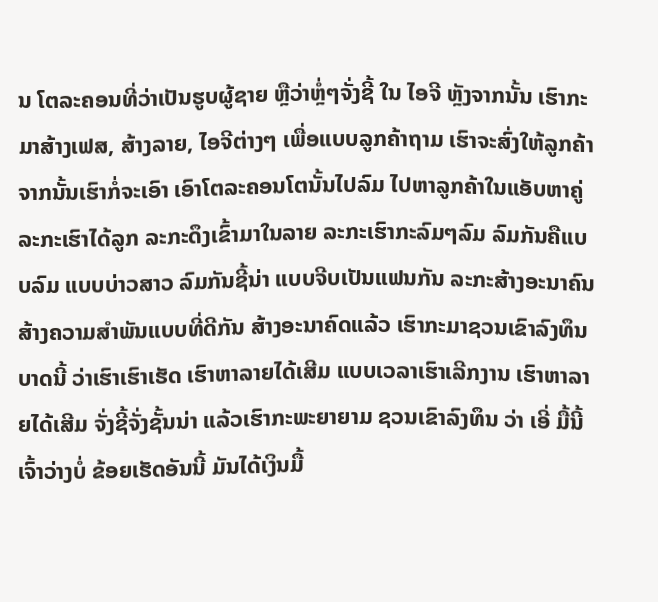ນ ໂຕລະຄອນທີ່ວ່າເປັນຮູບຜູ້ຊາຍ ຫຼືວ່າຫຼໍ່ໆຈັ່ງຊີ້ ໃນ ໄອຈີ ຫຼັງຈາກນັ້ນ ເຮົາກະມາສ້າງເຟສ, ສ້າງລາຍ, ໄອຈີຕ່າງໆ ເພື່ອແບບລູກຄ້າຖາມ ເຮົາຈະສົ່ງໃຫ້ລູກຄ້າ ຈາກນັ້ນເຮົາກໍ່ຈະເອົາ ເອົາໂຕລະຄອນໂຕນັ້ນໄປລົມ ໄປຫາລູກຄ້າໃນແອັບຫາຄູ່ ລະກະເຮົາໄດ້ລູກ ລະກະດຶງເຂົ້າມາໃນລາຍ ລະກະເຮົາກະລົມໆລົມ ລົມກັນຄືແບບລົມ ແບບບ່າວສາວ ລົມກັນຊີ້ນ່າ ແບບຈີບເປັນແຟນກັນ ລະກະສ້າງອະນາຄົນ ສ້າງຄວາມສໍາພັນແບບທີ່ດີກັນ ສ້າງອະນາຄົດແລ້ວ ເຮົາກະມາຊວນເຂົາລົງທຶນບາດນີ້ ວ່າເຮົາເຮົາເຮັດ ເຮົາຫາລາຍໄດ້ເສີມ ແບບເວລາເຮົາເລີກງານ ເຮົາຫາລາຍໄດ້ເສີມ ຈັ່ງຊີ້ຈັ່ງຊັ້ນນ່າ ແລ້ວເຮົາກະພະຍາຍາມ ຊວນເຂົາລົງທຶນ ວ່າ ເອີ່ ມື້ນີ້ເຈົ້າວ່າງບໍ່ ຂ້ອຍເຮັດອັນນີ້ ມັນໄດ້ເງິນມື້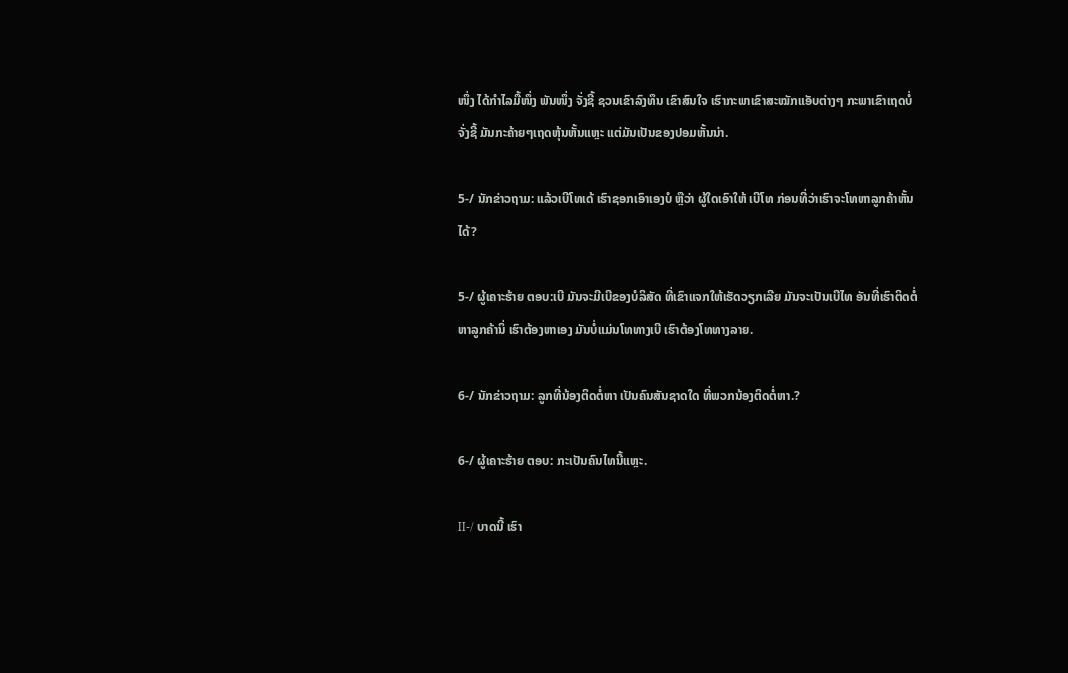ໜຶ່ງ ໄດ້ກໍາໄລມື້ໜຶ່ງ ພັນໜຶ່ງ ຈັ່ງຊີ້ ຊວນເຂົາລົງທຶນ ເຂົາສົນໃຈ ເຮົາກະພາເຂົາສະໝັກແອັບຕ່າງໆ ກະພາເຂົາເຖດບໍ່ ຈັ່ງຊີ້ ມັນກະຄ້າຍໆເຖດຫຸ້ນຫັ້ນແຫຼະ ແຕ່ມັນເປັນຂອງປອມຫັ້ນນ່າ.

5-/ ນັກຂ່າວຖາມ: ແລ້ວເບີໂທເດ້ ເຮົາຊອກເອົາເອງບໍ ຫຼືວ່າ ຜູ້ໃດເອົາໃຫ້ ເບີໂທ ກ່ອນທີ່ວ່າເຮົາຈະໂທຫາລູກຄ້າຫັ້ນໄດ້?

5-/ ຜູ້ເຄາະຮ້າຍ ຕອບ:ເບີ ມັນຈະມີເບີຂອງບໍລິສັດ ທີ່ເຂົາແຈກໃຫ້ເຮັດວຽກເລີຍ ມັນຈະເປັນເບີໄທ ອັນທີ່ເຮົາຕິດຕໍ່ຫາລູກຄ້ານິ່ ເຮົາຕ້ອງຫາເອງ ມັນບໍ່ແມ່ນໂທທາງເບີ ເຮົາຕ້ອງໂທທາງລາຍ.

6-/ ນັກຂ່າວຖາມ: ລູກທີ່ນ້ອງຕິດຕໍ່ຫາ ເປັນຄົນສັນຊາດໃດ ທີ່ພວກນ້ອງຕິດຕໍ່ຫາ.?

6-/ ຜູ້ເຄາະຮ້າຍ ຕອບ: ກະເປັນຄົນໄທນີ້ແຫຼະ.

II-/ ບາດນີ້ ເຮົາ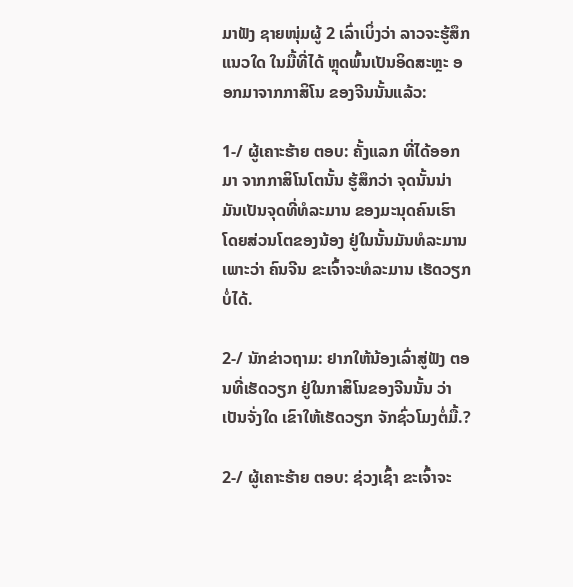ມາຟັງ ຊາຍໜຸ່ມຜູ້ 2 ເລົ່າເບິ່ງວ່າ ລາວຈະຮູ້ສຶກແນວໃດ ໃນມື້ທີ່ໄດ້ ຫຼຸດພົ້ນເປັນອິດສະຫຼະ ອອກມາຈາກກາສິໂນ ຂອງຈີນນັ້ນແລ້ວ:

1-/ ຜູ້ເຄາະຮ້າຍ ຕອບ: ຄັ້ງແລກ ທີ່ໄດ້ອອກມາ ຈາກກາສິໂນໂຕນັ້ນ ຮູ້ສຶກວ່າ ຈຸດນັ້ນນ່າ ມັນເປັນຈຸດທີ່ທໍລະມານ ຂອງມະນຸດຄົນເຮົາ ໂດຍສ່ວນໂຕຂອງນ້ອງ ຢູ່ໃນນັ້ນມັນທໍລະມານ ເພາະວ່າ ຄົນຈີນ ຂະເຈົ້າຈະທໍລະມານ ເຮັດວຽກບໍ່ໄດ້.

2-/ ນັກຂ່າວຖາມ: ຢາກໃຫ້ນ້ອງເລົ່າສູ່ຟັງ ຕອນທີ່ເຮັດວຽກ ຢູ່ໃນກາສິໂນຂອງຈີນນັ້ນ ວ່າເປັນຈັ່ງໃດ ເຂົາໃຫ້ເຮັດວຽກ ຈັກຊົ່ວໂມງຕໍ່ມື້.?

2-/ ຜູ້ເຄາະຮ້າຍ ຕອບ: ຊ່ວງເຊົ້າ ຂະເຈົ້າຈະ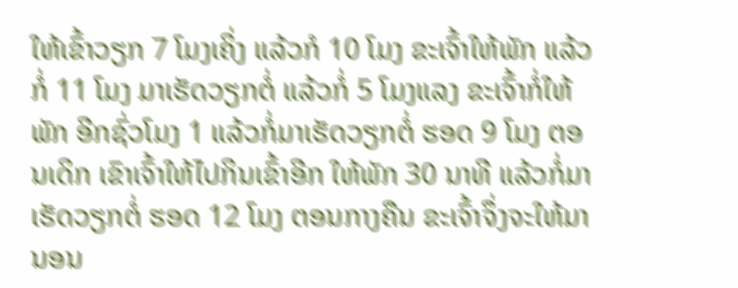ໃຫ້ເຂົ້າວຽກ 7 ໂມງເຄິ່ງ ແລ້ວກໍ 10 ໂມງ ຂະເຈົ້າໃຫ້ພັກ ແລ້ວກໍ່ 11 ໂມງ ມາເຮັດວຽກຕໍ່ ແລ້ວກໍ່ 5 ໂມງແລງ ຂະເຈົ້າກໍ່ໃຫ້ພັກ ອີກຊົ່ວໂມງ 1 ແລ້ວກໍ່ມາເຮັດວຽກຕໍ່ ຮອດ 9 ໂມງ ຕອນເດິກ ເຂົາເຈົ້າໃຫ້ໄປກິນເຂົ້າອີກ ໃຫ້ພັກ 30 ນາທີ ແລ້ວກໍ່ມາເຮັດວຽກຕໍ່ ຮອດ 12 ໂມງ ຕອນກາງຄືນ ຂະເຈົ້າຈຶ່ງຈະໃຫ້ມານອນ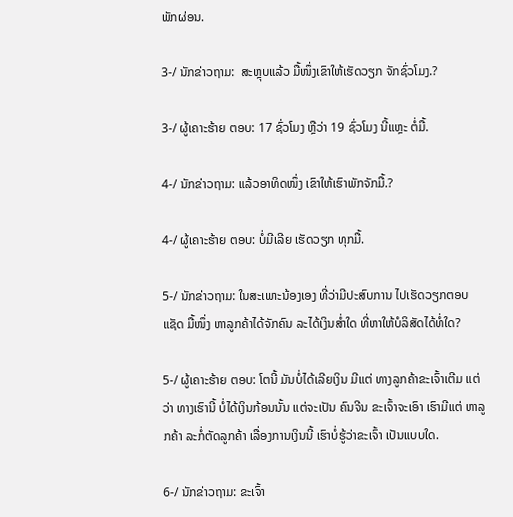ພັກຜ່ອນ.

3-/ ນັກຂ່າວຖາມ:  ສະຫຼຸບແລ້ວ ມື້ໜຶ່ງເຂົາໃຫ້ເຮັດວຽກ ຈັກຊົ່ວໂມງ.?

3-/ ຜູ້ເຄາະຮ້າຍ ຕອບ: 17 ຊົ່ວໂມງ ຫຼືວ່າ 19 ຊົ່ວໂມງ ນີ້ແຫຼະ ຕໍ່ມື້.

4-/ ນັກຂ່າວຖາມ: ແລ້ວອາທິດໜຶ່ງ ເຂົາໃຫ້ເຮົາພັກຈັກມື້.?

4-/ ຜູ້ເຄາະຮ້າຍ ຕອບ: ບໍ່ມີເລີຍ ເຮັດວຽກ ທຸກມື້.

5-/ ນັກຂ່າວຖາມ: ໃນສະເພາະນ້ອງເອງ ທີ່ວ່າມີປະສົບການ ໄປເຮັດວຽກຕອບແຊັດ ມື້ໜຶ່ງ ຫາລູກຄ້າໄດ້ຈັກຄົນ ລະໄດ້ເງິນສໍ່າໃດ ທີ່ຫາໃຫ້ບໍລິສັດໄດ້ທໍ່ໃດ?

5-/ ຜູ້ເຄາະຮ້າຍ ຕອບ: ໂຕນີ້ ມັນບໍ່ໄດ້ເລີຍເງິນ ມີແຕ່ ທາງລູກຄ້າຂະເຈົ້າເຕີມ ແຕ່ວ່າ ທາງເຮົານີ້ ບໍ່ໄດ້ເງິນກ້ອນນັ້ນ ແຕ່ຈະເປັນ ຄົນຈີນ ຂະເຈົ້າຈະເອົາ ເຮົາມີແຕ່ ຫາລູກຄ້າ ລະກໍ່ຕັດລູກຄ້າ ເລື່ອງການເງິນນີ້ ເຮົາບໍ່ຮູ້ວ່າຂະເຈົ້າ ເປັນແບບໃດ.

6-/ ນັກຂ່າວຖາມ: ຂະເຈົ້າ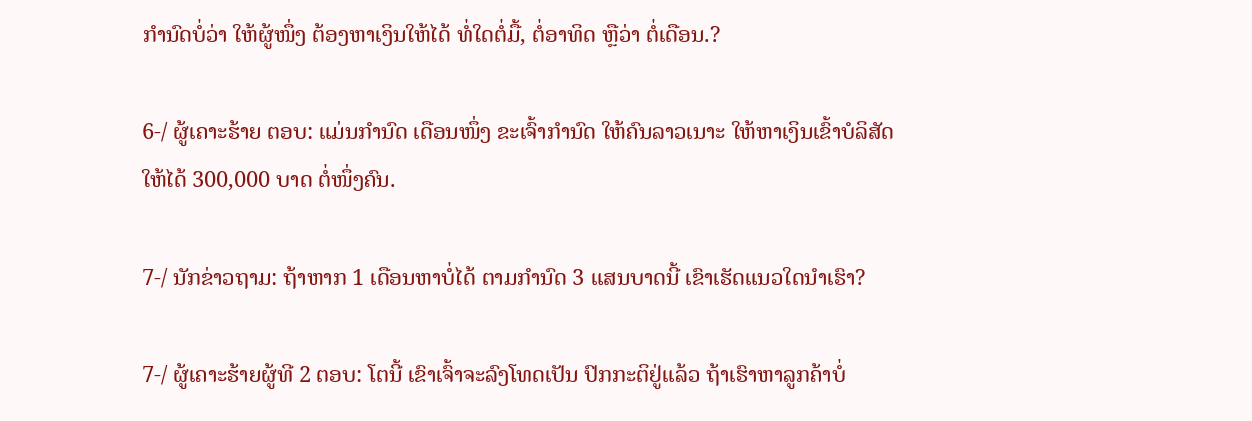ກໍານົດບໍ່ວ່າ ໃຫ້ຜູ້ໜຶ່ງ ຕ້ອງຫາເງິນໃຫ້ໄດ້ ທໍ່ໃດຕໍ່ມື້, ຕໍ່ອາທິດ ຫຼືວ່າ ຕໍ່ເດືອນ.?

6-/ ຜູ້ເຄາະຮ້າຍ ຕອບ: ແມ່ນກໍານົດ ເດືອນໜຶ່ງ ຂະເຈົ້າກໍານົດ ໃຫ້ຄົນລາວເນາະ ໃຫ້ຫາເງິນເຂົ້າບໍລິສັດ ໃຫ້ໄດ້ 300,000 ບາດ ຕໍ່ໜຶ່ງຄົນ.

7-/ ນັກຂ່າວຖາມ: ຖ້າຫາກ 1 ເດືອນຫາບໍ່ໄດ້ ຕາມກໍານົດ 3 ແສນບາດນີ້ ເຂົາເຮັດແນວໃດນໍາເຮົາ?

7-/ ຜູ້ເຄາະຮ້າຍຜູ້ທີ 2 ຕອບ: ໂຕນີ້ ເຂົາເຈົ້າຈະລົງໂທດເປັນ ປົກກະຕິຢູ່ແລ້ວ ຖ້າເຮົາຫາລູກຄ້າບໍ່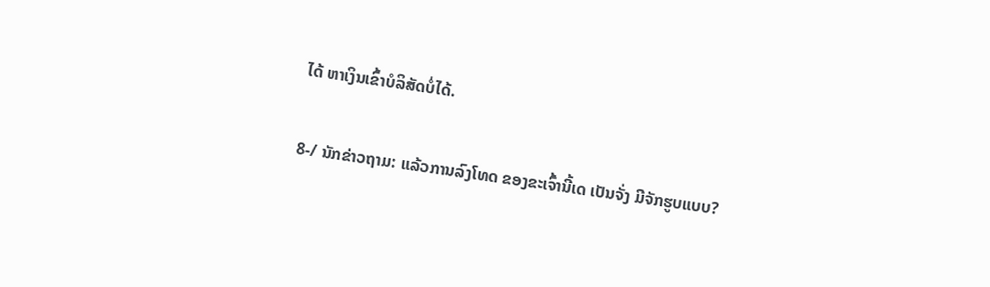ໄດ້ ຫາເງິນເຂົ້າບໍລິສັດບໍ່ໄດ້.

8-/ ນັກຂ່າວຖາມ: ແລ້ວການລົງໂທດ ຂອງຂະເຈົ້ານີ້ເດ ເປັນຈັ່ງ ມີຈັກຮູບແບບ?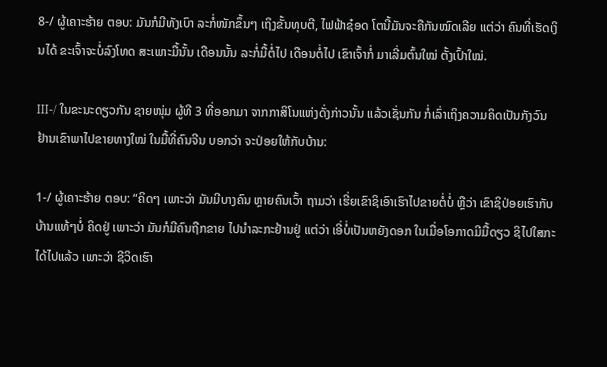8-/ ຜູ້ເຄາະຮ້າຍ ຕອບ: ມັນກໍມີທັງເບົາ ລະກໍ່ໜັກຂຶ້ນໆ ເຖິງຂັ້ນທຸບຕີ, ໄຟຟ້າຊ໋ອດ ໂຕນີ້ມັນຈະຄືກັນໝົດເລີຍ ແຕ່ວ່າ ຄົນທີ່ເຮັດເງິນໄດ້ ຂະເຈົ້າຈະບໍ່ລົງໂທດ ສະເພາະມື້ນັ້ນ ເດືອນນັ້ນ ລະກໍ່ມື້ຕໍ່ໄປ ເດືອນຕໍ່ໄປ ເຂົາເຈົ້າກໍ່ ມາເລີ່ມຕົ້ນໃໝ່ ຕັ້ງເປົ້າໃໝ່.

III-/ ໃນຂະນະດຽວກັນ ຊາຍໜຸ່ມ ຜູ້ທີ 3 ທີ່ອອກມາ ຈາກກາສິໂນແຫ່ງດັ່ງກ່າວນັ້ນ ແລ້ວເຊັ່ນກັນ ກໍ່ເລົ່າເຖິງຄວາມຄິດເປັນກັງວົນ ຢ້ານເຂົາພາໄປຂາຍທາງໃໝ່ ໃນມື້ທີ່ຄົນຈີນ ບອກວ່າ ຈະປ່ອຍໃຫ້ກັບບ້ານ:

1-/ ຜູ້ເຄາະຮ້າຍ ຕອບ: “ຄິດໆ ເພາະວ່າ ມັນມີບາງຄົນ ຫຼາຍຄົນເວົ້າ ຖາມວ່າ ເຮີ່ຍເຂົາຊິເອົາເຮົາໄປຂາຍຕໍ່ບໍ່ ຫຼືວ່າ ເຂົາຊິປ່ອຍເຮົາກັບບ້ານແທ້ໆບໍ່ ຄິດຢູ່ ເພາະວ່າ ມັນກໍມີຄົນຖືກຂາຍ ໄປນໍາລະກະຢ້ານຢູ່ ແຕ່ວ່າ ເອີ່ບໍ່ເປັນຫຍັງດອກ ໃນເມື່ອໂອກາດມີມື້ດຽວ ຊິໄປໃສກະໄດ້ໄປແລ້ວ ເພາະວ່າ ຊີວິດເຮົາ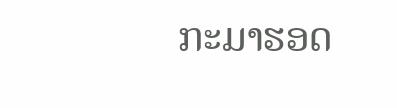ກະມາຮອດ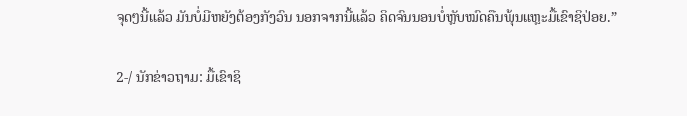ຈຸດໆນີ້ແລ້ວ ມັນບໍ່ມີຫຍັງຕ້ອງກັງວົນ ນອກຈາກນີ້ແລ້ວ ຄິດຈົນນອນບໍ່ຫຼັບໝົດຄືນພຸ້ນແຫຼະມື້ເຂົາຊິປ່ອຍ.”

2-/ ນັກຂ່າວຖາມ: ມື້ເຂົາຊິ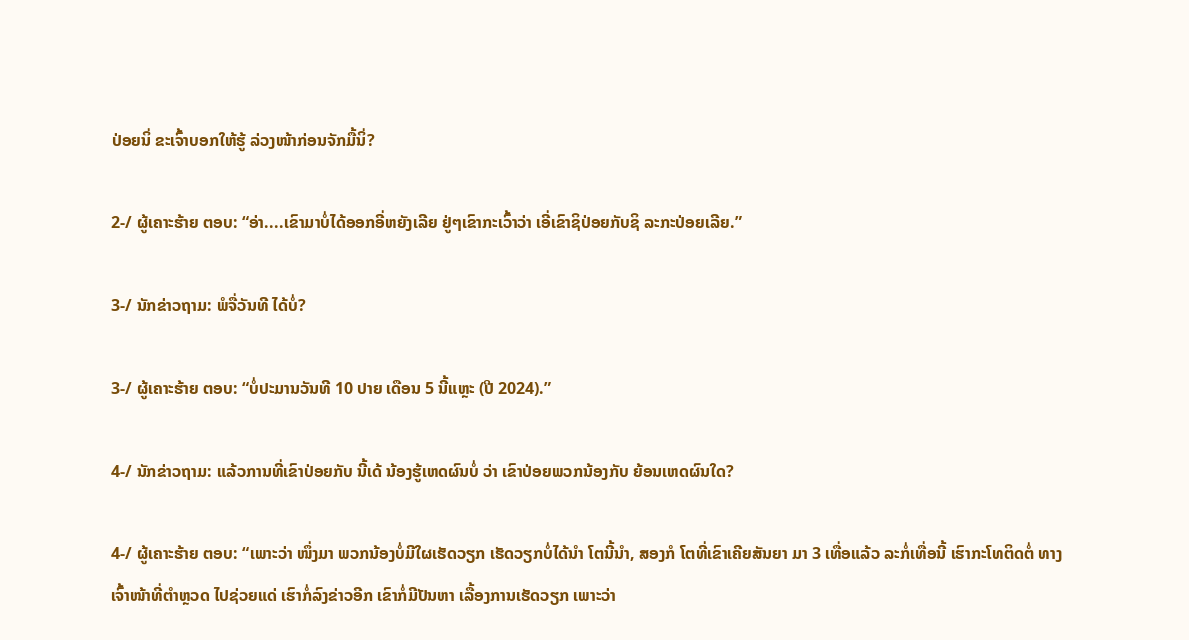ປ່ອຍນິ່ ຂະເຈົ້າບອກໃຫ້ຮູ້ ລ່ວງໜ້າກ່ອນຈັກມື້ນິ່?

2-/ ຜູ້ເຄາະຮ້າຍ ຕອບ: “ອ່າ....ເຂົາມາບໍ່ໄດ້ອອກອີ່ຫຍັງເລີຍ ຢູ່ໆເຂົາກະເວົ້າວ່າ ເອີ່ເຂົາຊິປ່ອຍກັບຊິ ລະກະປ່ອຍເລີຍ.”

3-/ ນັກຂ່າວຖາມ: ພໍຈື່ວັນທີ ໄດ້ບໍ່?

3-/ ຜູ້ເຄາະຮ້າຍ ຕອບ: “ບໍ່ປະມານວັນທີ 10 ປາຍ ເດືອນ 5 ນີ້ແຫຼະ (ປີ 2024).”

4-/ ນັກຂ່າວຖາມ: ແລ້ວການທີ່ເຂົາປ່ອຍກັບ ນີ້ເດ້ ນ້ອງຮູ້ເຫດຜົນບໍ່ ວ່າ ເຂົາປ່ອຍພວກນ້ອງກັບ ຍ້ອນເຫດຜົນໃດ?

4-/ ຜູ້ເຄາະຮ້າຍ ຕອບ: “ເພາະວ່າ ໜຶ່ງມາ ພວກນ້ອງບໍ່ມີໃຜເຮັດວຽກ ເຮັດວຽກບໍ່ໄດ້ນໍາ ໂຕນີ້ນໍາ, ສອງກໍ ໂຕທີ່ເຂົາເຄີຍສັນຍາ ມາ 3 ເທື່ອແລ້ວ ລະກໍ່ເທື່ອນີ້ ເຮົາກະໂທຕິດຕໍ່ ທາງເຈົ້າໜ້າທີ່ຕໍາຫຼວດ ໄປຊ່ວຍແດ່ ເຮົາກໍ່ລົງຂ່າວອີກ ເຂົາກໍ່ມີປັນຫາ ເລື້ອງການເຮັດວຽກ ເພາະວ່າ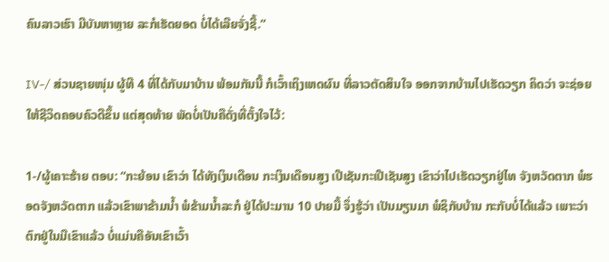ຄົນລາວເຮົາ ມີບັນຫາຫຼາຍ ລະກໍເຮັດຍອດ ບໍ່ໄດ້ເລີຍຈັ່ງຊີ້.”

IV-/ ສ່ວນຊາຍໜຸ່ມ ຜູ້ທີ 4 ທີ່ໄດ້ກັບມາບ້ານ ພ້ອມກັນນີ້ ກໍເວົ້າເຖິງເຫດຜົນ ທີ່ລາວຕັດສິນໃຈ ອອກຈາກບ້ານໄປເຮັດວຽກ ຄິດວ່າ ຈະຊ່ອຍໃຫ້ຊີວິດຄອບຄົວດີຂຶ້ນ ແຕ່ສຸດທ້າຍ ພັດບໍ່ເປັນຄືດັ່ງທີ່ຕັ້ງໃຈໄວ້:

1-/ຜູ້ເຄາະຮ້າຍ ຕອບ: “ກະຍ້ອນ ເຂົາວ່າ ໄດ້ທັງເງິນເດືອນ ກະເງິນເດືອນສູງ ເປີເຊັນກະເປີເຊັນສູງ ເຂົາວ່າໄປເຮັດວຽກຢູ່ໄທ ຈັງຫວັດຕາກ ພໍຮອດຈັງຫວັດຕາກ ແລ້ວເຂົາພາຂ້າມນໍ້າ ພໍຂ້າມນໍ້າລະກໍ ຢູ່ໄດ້ປະມານ 10 ປາຍມື້ ຈຶ່ງຮູ້ວ່າ ເປັນມຽນມາ ພໍຊິກັບບ້ານ ກະກັບບໍ່ໄດ້ແລ້ວ ເພາະວ່າຕົກຢູ່ໃນມືເຂົາແລ້ວ ບໍ່ແມ່ນຄືອັນເຂົາເວົ້າ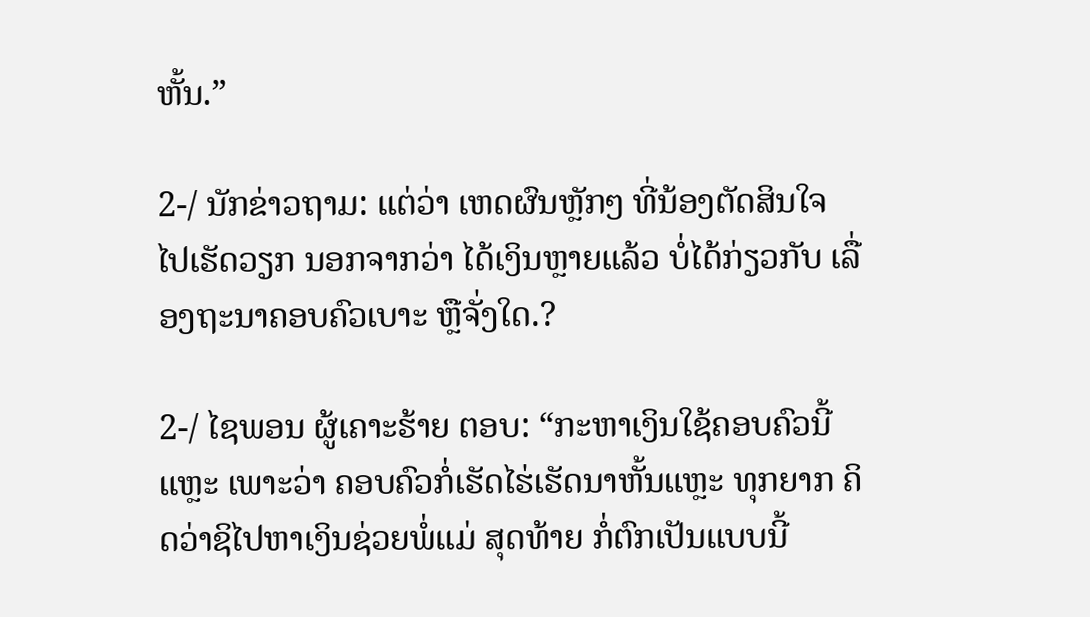ຫັ້ນ.”

2-/ ນັກຂ່າວຖາມ: ແຕ່ວ່າ ເຫດຜົນຫຼັກໆ ທີ່ນ້ອງຕັດສິນໃຈ ໄປເຮັດວຽກ ນອກຈາກວ່າ ໄດ້ເງິນຫຼາຍແລ້ວ ບໍ່ໄດ້ກ່ຽວກັບ ເລື່ອງຖະນາຄອບຄົວເບາະ ຫຼືຈັ່ງໃດ.?

2-/ ໄຊພອນ ຜູ້ເຄາະຮ້າຍ ຕອບ: “ກະຫາເງິນໃຊ້ຄອບຄົວນີ້ແຫຼະ ເພາະວ່າ ຄອບຄົວກໍ່ເຮັດໄຮ່ເຮັດນາຫັ້ນແຫຼະ ທຸກຍາກ ຄິດວ່າຊິໄປຫາເງິນຊ່ວຍພໍ່ແມ່ ສຸດທ້າຍ ກໍ່ຕົກເປັນແບບນີ້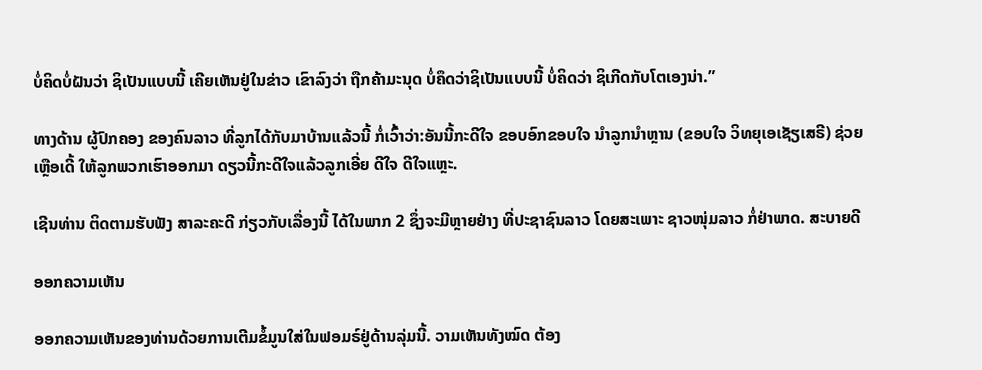ບໍ່ຄິດບໍ່ຝັນວ່າ ຊິເປັນແບບນີ້ ເຄີຍເຫັນຢູ່ໃນຂ່າວ ເຂົາລົງວ່າ ຖືກຄ້າມະນຸດ ບໍ່ຄຶດວ່າຊິເປັນແບບນີ້ ບໍ່ຄິດວ່າ ຊິເກີດກັບໂຕເອງນ່າ.”

ທາງດ້ານ ຜູ້ປົກຄອງ ຂອງຄົນລາວ ທີ່ລູກໄດ້ກັບມາບ້ານແລ້ວນີ້ ກໍ່ເວົ້າວ່າ:ອັນນີ້ກະດີໃຈ ຂອບອົກຂອບໃຈ ນໍາລູກນໍາຫຼານ (ຂອບໃຈ ວິທຍຸເອເຊັຽເສຣີ) ຊ່ວຍເຫຼືອເດີ້ ໃຫ້ລູກພວກເຮົາອອກມາ ດຽວນີ້ກະດີໃຈແລ້ວລູກເອີ່ຍ ດີໃຈ ດີໃຈແຫຼະ.

ເຊີນທ່ານ ຕິດຕາມຮັບຟັງ ສາລະຄະດີ ກ່ຽວກັບເລື່ອງນີ້ ໄດ້ໃນພາກ 2 ຊຶ່ງຈະມີຫຼາຍຢ່າງ ທີ່ປະຊາຊົນລາວ ໂດຍສະເພາະ ຊາວໜຸ່ມລາວ ກໍ່ຢ່າພາດ. ສະບາຍດີ

ອອກຄວາມເຫັນ

ອອກຄວາມເຫັນຂອງທ່ານດ້ວຍການເຕີມຂໍ້ມູນໃສ່ໃນຟອມຣ໌ຢູ່ດ້ານລຸ່ມນີ້. ວາມເຫັນທັງໝົດ ຕ້ອງ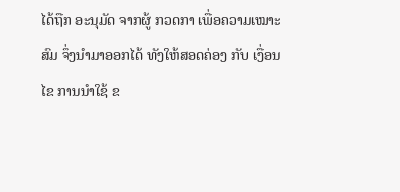ໄດ້ຖືກ ອະນຸມັດ ຈາກຜູ້ ກວດກາ ເພື່ອຄວາມເໝາະສົມ ຈຶ່ງນໍາມາອອກໄດ້ ທັງໃຫ້ສອດຄ່ອງ ກັບ ເງື່ອນໄຂ ການນຳໃຊ້ ຂ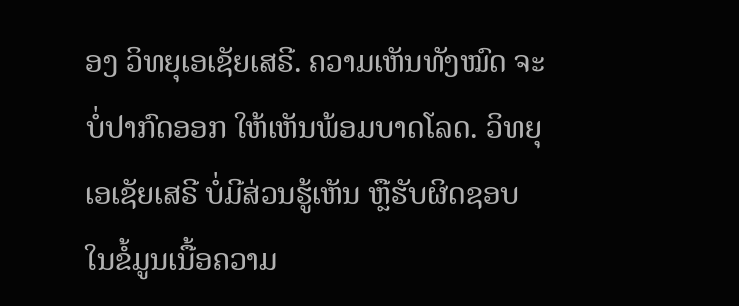ອງ ວິທຍຸເອເຊັຍເສຣີ. ຄວາມເຫັນທັງໝົດ ຈະບໍ່ປາກົດອອກ ໃຫ້ເຫັນພ້ອມບາດໂລດ. ວິທຍຸເອເຊັຍເສຣີ ບໍ່ມີສ່ວນຮູ້ເຫັນ ຫຼືຮັບຜິດຊອບ ໃນຂໍ້ມູນເນື້ອຄວາມ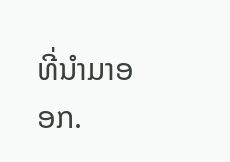ທີ່ນໍາມາອອກ.